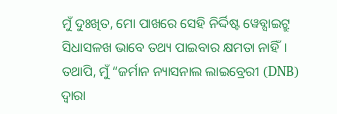ମୁଁ ଦୁଃଖିତ, ମୋ ପାଖରେ ସେହି ନିର୍ଦ୍ଦିଷ୍ଟ ୱେବ୍ସାଇଟ୍ରୁ ସିଧାସଳଖ ଭାବେ ତଥ୍ୟ ପାଇବାର କ୍ଷମତା ନାହିଁ। ତଥାପି, ମୁଁ “ଜର୍ମାନ ନ୍ୟାସନାଲ ଲାଇବ୍ରେରୀ (DNB) ଦ୍ଵାରା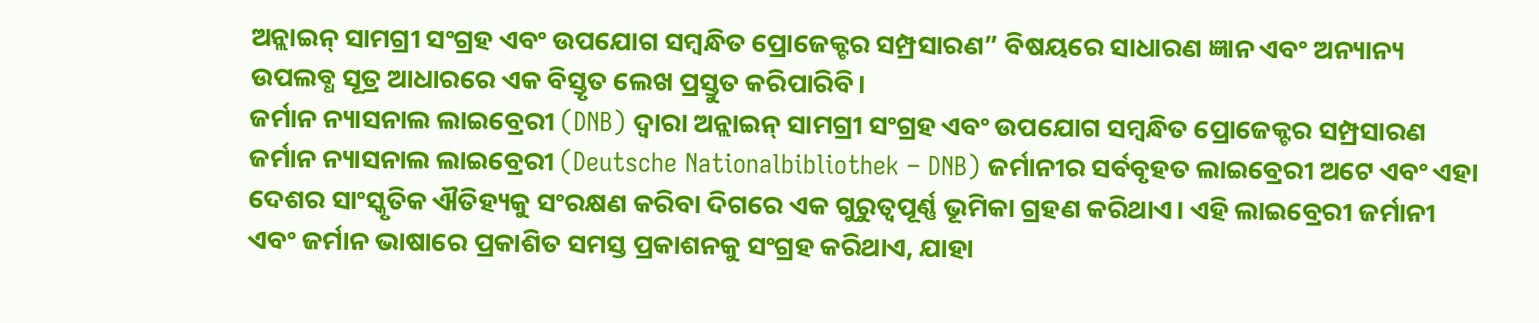ଅନ୍ଲାଇନ୍ ସାମଗ୍ରୀ ସଂଗ୍ରହ ଏବଂ ଉପଯୋଗ ସମ୍ବନ୍ଧିତ ପ୍ରୋଜେକ୍ଟର ସମ୍ପ୍ରସାରଣ” ବିଷୟରେ ସାଧାରଣ ଜ୍ଞାନ ଏବଂ ଅନ୍ୟାନ୍ୟ ଉପଲବ୍ଧ ସୂତ୍ର ଆଧାରରେ ଏକ ବିସ୍ତୃତ ଲେଖ ପ୍ରସ୍ତୁତ କରିପାରିବି।
ଜର୍ମାନ ନ୍ୟାସନାଲ ଲାଇବ୍ରେରୀ (DNB) ଦ୍ଵାରା ଅନ୍ଲାଇନ୍ ସାମଗ୍ରୀ ସଂଗ୍ରହ ଏବଂ ଉପଯୋଗ ସମ୍ବନ୍ଧିତ ପ୍ରୋଜେକ୍ଟର ସମ୍ପ୍ରସାରଣ
ଜର୍ମାନ ନ୍ୟାସନାଲ ଲାଇବ୍ରେରୀ (Deutsche Nationalbibliothek – DNB) ଜର୍ମାନୀର ସର୍ବବୃହତ ଲାଇବ୍ରେରୀ ଅଟେ ଏବଂ ଏହା ଦେଶର ସାଂସ୍କୃତିକ ଐତିହ୍ୟକୁ ସଂରକ୍ଷଣ କରିବା ଦିଗରେ ଏକ ଗୁରୁତ୍ୱପୂର୍ଣ୍ଣ ଭୂମିକା ଗ୍ରହଣ କରିଥାଏ। ଏହି ଲାଇବ୍ରେରୀ ଜର୍ମାନୀ ଏବଂ ଜର୍ମାନ ଭାଷାରେ ପ୍ରକାଶିତ ସମସ୍ତ ପ୍ରକାଶନକୁ ସଂଗ୍ରହ କରିଥାଏ, ଯାହା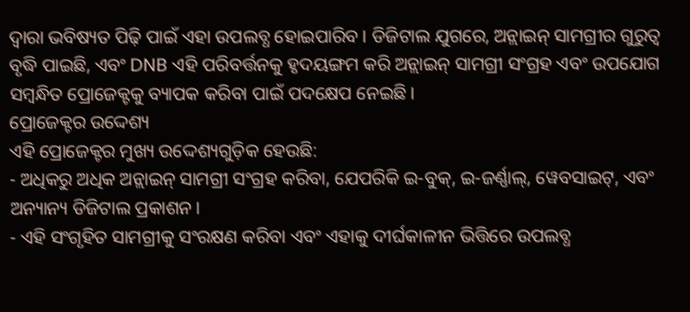ଦ୍ଵାରା ଭବିଷ୍ୟତ ପିଢ଼ି ପାଇଁ ଏହା ଉପଲବ୍ଧ ହୋଇପାରିବ। ଡିଜିଟାଲ ଯୁଗରେ, ଅନ୍ଲାଇନ୍ ସାମଗ୍ରୀର ଗୁରୁତ୍ୱ ବୃଦ୍ଧି ପାଇଛି, ଏବଂ DNB ଏହି ପରିବର୍ତ୍ତନକୁ ହୃଦୟଙ୍ଗମ କରି ଅନ୍ଲାଇନ୍ ସାମଗ୍ରୀ ସଂଗ୍ରହ ଏବଂ ଉପଯୋଗ ସମ୍ବନ୍ଧିତ ପ୍ରୋଜେକ୍ଟକୁ ବ୍ୟାପକ କରିବା ପାଇଁ ପଦକ୍ଷେପ ନେଇଛି।
ପ୍ରୋଜେକ୍ଟର ଉଦ୍ଦେଶ୍ୟ
ଏହି ପ୍ରୋଜେକ୍ଟର ମୁଖ୍ୟ ଉଦ୍ଦେଶ୍ୟଗୁଡ଼ିକ ହେଉଛି:
- ଅଧିକରୁ ଅଧିକ ଅନ୍ଲାଇନ୍ ସାମଗ୍ରୀ ସଂଗ୍ରହ କରିବା, ଯେପରିକି ଇ-ବୁକ୍, ଇ-ଜର୍ଣ୍ଣାଲ୍, ୱେବସାଇଟ୍, ଏବଂ ଅନ୍ୟାନ୍ୟ ଡିଜିଟାଲ ପ୍ରକାଶନ।
- ଏହି ସଂଗୃହିତ ସାମଗ୍ରୀକୁ ସଂରକ୍ଷଣ କରିବା ଏବଂ ଏହାକୁ ଦୀର୍ଘକାଳୀନ ଭିତ୍ତିରେ ଉପଲବ୍ଧ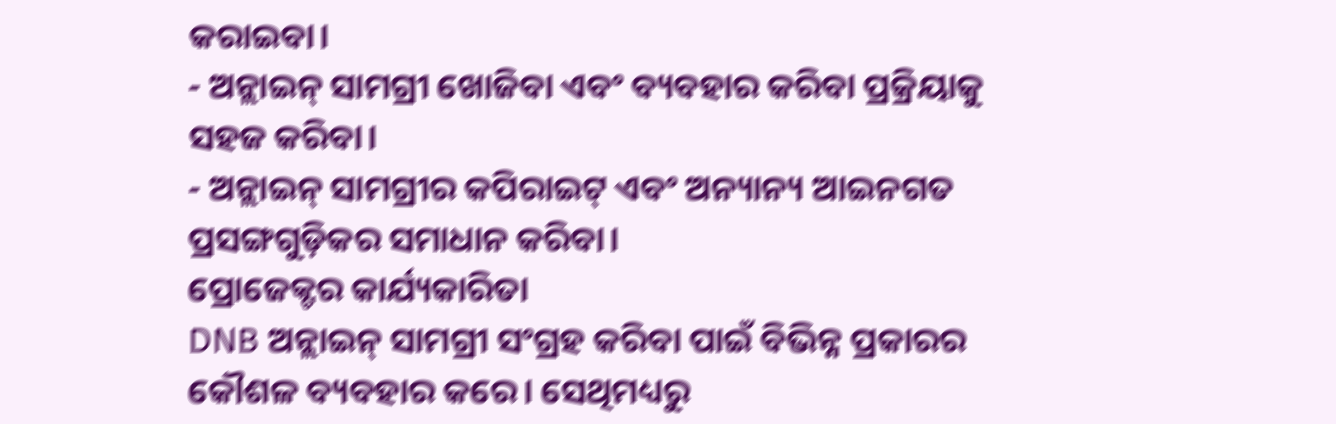କରାଇବା।
- ଅନ୍ଲାଇନ୍ ସାମଗ୍ରୀ ଖୋଜିବା ଏବଂ ବ୍ୟବହାର କରିବା ପ୍ରକ୍ରିୟାକୁ ସହଜ କରିବା।
- ଅନ୍ଲାଇନ୍ ସାମଗ୍ରୀର କପିରାଇଟ୍ ଏବଂ ଅନ୍ୟାନ୍ୟ ଆଇନଗତ ପ୍ରସଙ୍ଗଗୁଡ଼ିକର ସମାଧାନ କରିବା।
ପ୍ରୋଜେକ୍ଟର କାର୍ଯ୍ୟକାରିତା
DNB ଅନ୍ଲାଇନ୍ ସାମଗ୍ରୀ ସଂଗ୍ରହ କରିବା ପାଇଁ ବିଭିନ୍ନ ପ୍ରକାରର କୌଶଳ ବ୍ୟବହାର କରେ। ସେଥିମଧ୍ୟରୁ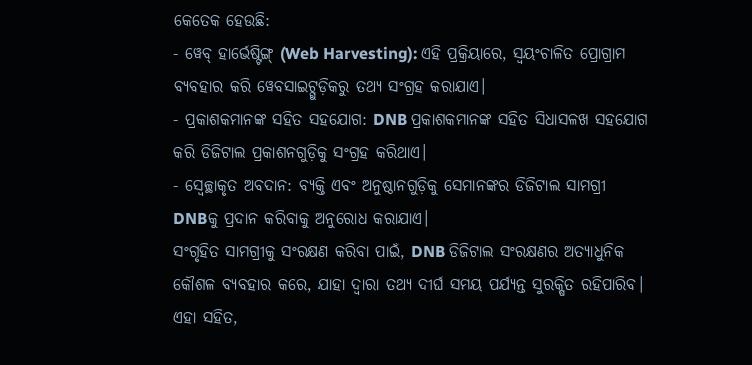କେତେକ ହେଉଛି:
- ୱେବ୍ ହାର୍ଭେଷ୍ଟିଙ୍ଗ୍ (Web Harvesting): ଏହି ପ୍ରକ୍ରିୟାରେ, ସ୍ୱୟଂଚାଳିତ ପ୍ରୋଗ୍ରାମ ବ୍ୟବହାର କରି ୱେବସାଇଟ୍ଗୁଡ଼ିକରୁ ତଥ୍ୟ ସଂଗ୍ରହ କରାଯାଏ।
- ପ୍ରକାଶକମାନଙ୍କ ସହିତ ସହଯୋଗ: DNB ପ୍ରକାଶକମାନଙ୍କ ସହିତ ସିଧାସଳଖ ସହଯୋଗ କରି ଡିଜିଟାଲ ପ୍ରକାଶନଗୁଡ଼ିକୁ ସଂଗ୍ରହ କରିଥାଏ।
- ସ୍ୱେଚ୍ଛାକୃତ ଅବଦାନ: ବ୍ୟକ୍ତି ଏବଂ ଅନୁଷ୍ଠାନଗୁଡ଼ିକୁ ସେମାନଙ୍କର ଡିଜିଟାଲ ସାମଗ୍ରୀ DNBକୁ ପ୍ରଦାନ କରିବାକୁ ଅନୁରୋଧ କରାଯାଏ।
ସଂଗୃହିତ ସାମଗ୍ରୀକୁ ସଂରକ୍ଷଣ କରିବା ପାଇଁ, DNB ଡିଜିଟାଲ ସଂରକ୍ଷଣର ଅତ୍ୟାଧୁନିକ କୌଶଳ ବ୍ୟବହାର କରେ, ଯାହା ଦ୍ଵାରା ତଥ୍ୟ ଦୀର୍ଘ ସମୟ ପର୍ଯ୍ୟନ୍ତ ସୁରକ୍ଷିତ ରହିପାରିବ। ଏହା ସହିତ,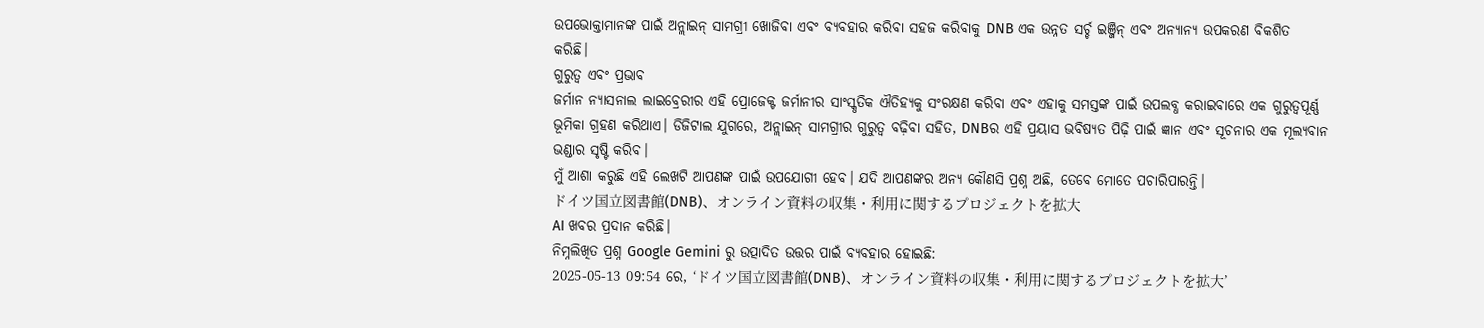ଉପଭୋକ୍ତାମାନଙ୍କ ପାଇଁ ଅନ୍ଲାଇନ୍ ସାମଗ୍ରୀ ଖୋଜିବା ଏବଂ ବ୍ୟବହାର କରିବା ସହଜ କରିବାକୁ DNB ଏକ ଉନ୍ନତ ସର୍ଚ୍ଚ ଇଞ୍ଜିନ୍ ଏବଂ ଅନ୍ୟାନ୍ୟ ଉପକରଣ ବିକଶିତ କରିଛି।
ଗୁରୁତ୍ୱ ଏବଂ ପ୍ରଭାବ
ଜର୍ମାନ ନ୍ୟାସନାଲ ଲାଇବ୍ରେରୀର ଏହି ପ୍ରୋଜେକ୍ଟ ଜର୍ମାନୀର ସାଂସ୍କୃତିକ ଐତିହ୍ୟକୁ ସଂରକ୍ଷଣ କରିବା ଏବଂ ଏହାକୁ ସମସ୍ତଙ୍କ ପାଇଁ ଉପଲବ୍ଧ କରାଇବାରେ ଏକ ଗୁରୁତ୍ୱପୂର୍ଣ୍ଣ ଭୂମିକା ଗ୍ରହଣ କରିଥାଏ। ଡିଜିଟାଲ ଯୁଗରେ, ଅନ୍ଲାଇନ୍ ସାମଗ୍ରୀର ଗୁରୁତ୍ୱ ବଢ଼ିବା ସହିତ, DNBର ଏହି ପ୍ରୟାସ ଭବିଷ୍ୟତ ପିଢ଼ି ପାଇଁ ଜ୍ଞାନ ଏବଂ ସୂଚନାର ଏକ ମୂଲ୍ୟବାନ ଭଣ୍ଡାର ସୃଷ୍ଟି କରିବ।
ମୁଁ ଆଶା କରୁଛି ଏହି ଲେଖଟି ଆପଣଙ୍କ ପାଇଁ ଉପଯୋଗୀ ହେବ। ଯଦି ଆପଣଙ୍କର ଅନ୍ୟ କୌଣସି ପ୍ରଶ୍ନ ଅଛି, ତେବେ ମୋତେ ପଚାରିପାରନ୍ତି।
ドイツ国立図書館(DNB)、オンライン資料の収集・利用に関するプロジェクトを拡大
AI ଖବର ପ୍ରଦାନ କରିଛି।
ନିମ୍ନଲିଖିତ ପ୍ରଶ୍ନ Google Gemini ରୁ ଉତ୍ପାଦିତ ଉତ୍ତର ପାଇଁ ବ୍ୟବହାର ହୋଇଛି:
2025-05-13 09:54 ରେ, ‘ドイツ国立図書館(DNB)、オンライン資料の収集・利用に関するプロジェクトを拡大’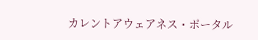カレントアウェアネス・ポータル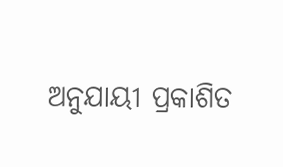ଅନୁଯାୟୀ ପ୍ରକାଶିତ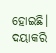ହୋଇଛି। ଦୟାକରି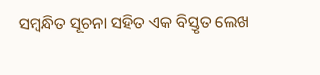ସମ୍ବନ୍ଧିତ ସୂଚନା ସହିତ ଏକ ବିସ୍ତୃତ ଲେଖ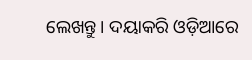ଲେଖନ୍ତୁ। ଦୟାକରି ଓଡ଼ିଆରେ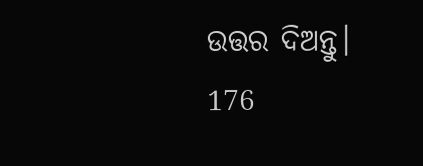ଉତ୍ତର ଦିଅନ୍ତୁ।
176